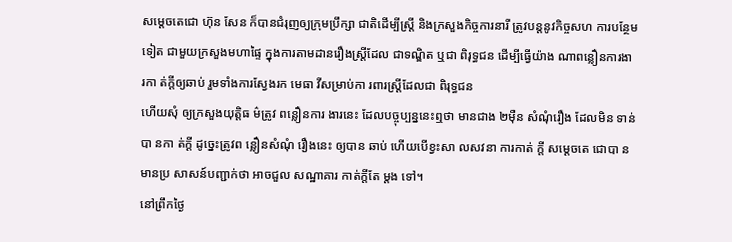សម្តេចតេជោ ហ៊ុន សែន ក៏បានជំរុញឲ្យក្រុមប្រឹក្សា ជាតិដើម្បីស្ត្រី និងក្រសួងកិច្ចការនារី ត្រូវបន្តនូវកិច្ចសហ ការបន្ថែមទៀត ជាមួយក្រសួងមហាផ្ទៃ ក្នុងការតាមដានរឿងស្ត្រីដែល ជាទណ្ឌិត ឬជា ពិរុទ្ធជន ដើម្បីធ្វើយ៉ាង ណាពន្លឿនការងា រកា ត់ក្តីឲ្យឆាប់ រួមទាំងការស្វែងរក មេធា វីសម្រាប់កា រពារស្ត្រីដែលជា ពិរុទ្ធជន
ហើយសុំ ឲ្យក្រសួងយុត្តិធ ម៌ត្រូវ ពន្លឿនការ ងារនេះ ដែលបច្ចុប្បន្ននេះឮថា មានជាង ២ម៉ឺន សំណុំរឿង ដែលមិន ទាន់បា នកា ត់ក្តី ដូច្នេះត្រូវព ន្លឿនសំណុំ រឿងនេះ ឲ្យបាន ឆាប់ ហើយបើខ្វះសា លសវនា ការកាត់ ក្តី សម្តេចតេ ជោបា នមានប្រ សាសន៍បញ្ជាក់ថា អាចជួល សណ្ឋាគារ កាត់ក្តីតែ ម្តង ទៅ។
នៅព្រឹកថ្ងៃ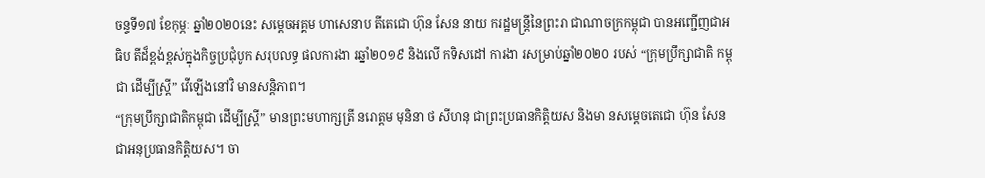ចន្ទទី១៧ ខែកុម្ភៈ ឆ្នាំ២០២០នេះ សម្តេចអគ្គម ហាសេនាប តីតេជោ ហ៊ុន សែន នាយ ករដ្ឋមន្ត្រីនៃព្រះរា ជាណាចក្រកម្ពុជា បានអញ្ជើញជាអធិប តីដ៏ខ្ពង់ខ្ពស់ក្នុងកិច្ចប្រជុំបូក សរុបលទ្ធ ផលការងា រឆ្នាំ២០១៩ និងលើ កទិសដៅ ការងា រសម្រាប់ឆ្នាំ២០២០ របស់ “ក្រុមប្រឹក្សាជាតិ កម្ពុជា ដើម្បីស្ត្រី” វើឡើងនៅវិ មានសន្តិភាព។
“ក្រុមប្រឹក្សាជាតិកម្ពុជា ដើម្បីស្ត្រី” មានព្រះមហាក្សត្រី នរោត្តម មុនិនា ថ សីហនុ ជាព្រះប្រធានកិត្តិយស និងមា នសម្តេចតេជោ ហ៊ុន សែន ជាអនុប្រធានកិត្តិយស។ ចា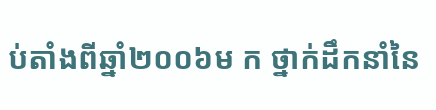ប់តាំងពីឆ្នាំ២០០៦ម ក ថ្នាក់ដឹកនាំនៃ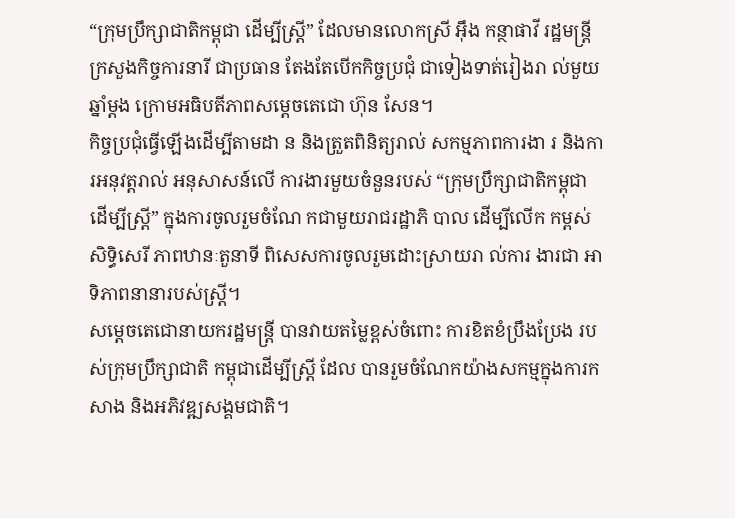“ក្រុមប្រឹក្សាជាតិកម្ពុជា ដើម្បីស្រ្តី” ដែលមានលោកស្រី អ៊ឹង កន្ថាផាវី រដ្ឋមន្ត្រីក្រសួងកិច្ចការនារី ជាប្រធាន តែងតែបើកកិច្ចប្រជុំ ជាទៀងទាត់រៀងរា ល់មួយឆ្នាំម្តង ក្រោមអធិបតីភាពសម្តេចតេជោ ហ៊ុន សែន។
កិច្ចប្រជុំធ្វើឡើងដើម្បីតាមដា ន និងត្រួតពិនិត្យរាល់ សកម្មភាពការងា រ និងការអនុវត្តរាល់ អនុសាសន៍លើ ការងារមួយចំនួនរបស់ “ក្រុមប្រឹក្សាជាតិកម្ពុជា ដើម្បីស្ត្រី” ក្នុងការចូលរួមចំណែ កជាមួយរាជរដ្ឋាភិ បាល ដើម្បីលើក កម្ពស់សិទ្ធិសេរី ភាពឋានៈតួនាទី ពិសេសការចូលរួមដោះស្រាយរា ល់ការ ងារជា អាទិភាពនានារបស់ស្ត្រី។
សម្តេចតេជោនាយករដ្ឋមន្ត្រី បានវាយតម្លៃខ្ពស់ចំពោះ ការខិតខំប្រឹងប្រែង របស់ក្រុមប្រឹក្សាជាតិ កម្ពុជាដើម្បីស្ត្រី ដែល បានរួមចំណែកយ៉ាងសកម្មក្នុងការកសាង និងអភិវឌ្ឍសង្គមជាតិ។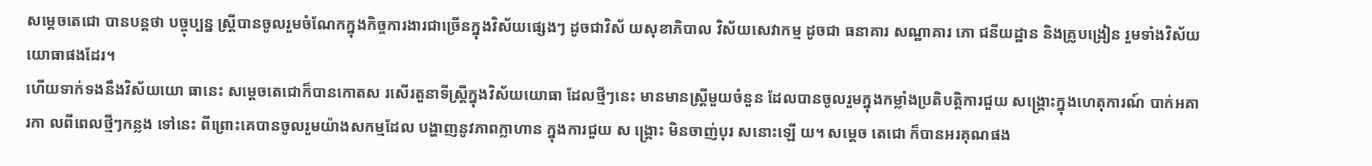សម្តេចតេជោ បានបន្តថា បច្ចុប្បន្ន ស្ត្រីបានចូលរួមចំណែកក្នុងកិច្ចការងារជាច្រើនក្នុងវិស័យផ្សេងៗ ដូចជាវិស័ យសុខាភិបាល វិស័យសេវាកម្ម ដូចជា ធនាគារ សណ្ឋាគារ ភោ ជនីយដ្ឋាន និងគ្រូបង្រៀន រួមទាំងវិស័យយោធាផងដែរ។
ហើយទាក់ទងនឹងវិស័យយោ ធានេះ សម្តេចតេជោក៏បានកោតស រសើរតួនាទីស្ត្រីក្នុងវិស័យយោធា ដែលថ្មីៗនេះ មានមានស្ត្រីមួយចំនួន ដែលបានចូលរួមក្នុងកម្លាំងប្រតិបត្តិការជួយ សង្គ្រោះក្នុងហេតុការណ៍ បាក់អគារកា លពីពេលថ្មីៗកន្លង ទៅនេះ ពីព្រោះគេបានចូលរួមយ៉ាងសកម្មដែល បង្ហាញនូវភាពក្លាហាន ក្នុងការជួយ ស ង្គ្រោះ មិនចាញ់បុរ សនោះឡើ យ។ សម្តេច តេជោ ក៏បានអរគុណផង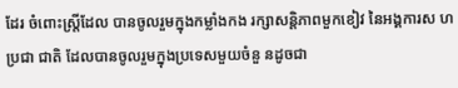ដែរ ចំពោះស្ត្រីដែល បានចូលរួមក្នុងកម្លាំងកង រក្សាសន្តិភាពមួកខៀវ នៃអង្គការស ហប្រជា ជាតិ ដែលបានចូលរួមក្នុងប្រទេសមួយចំនួ នដូចជា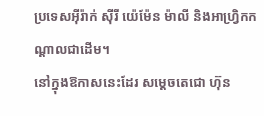ប្រទេសអ៊ីរ៉ាក់ ស៊ីរី យ៉េម៉ែន ម៉ាលី និងអាហ្វ្រិកកណ្តាលជាដើម។
នៅក្នុងឱកាសនេះដែរ សម្តេចតេជោ ហ៊ុន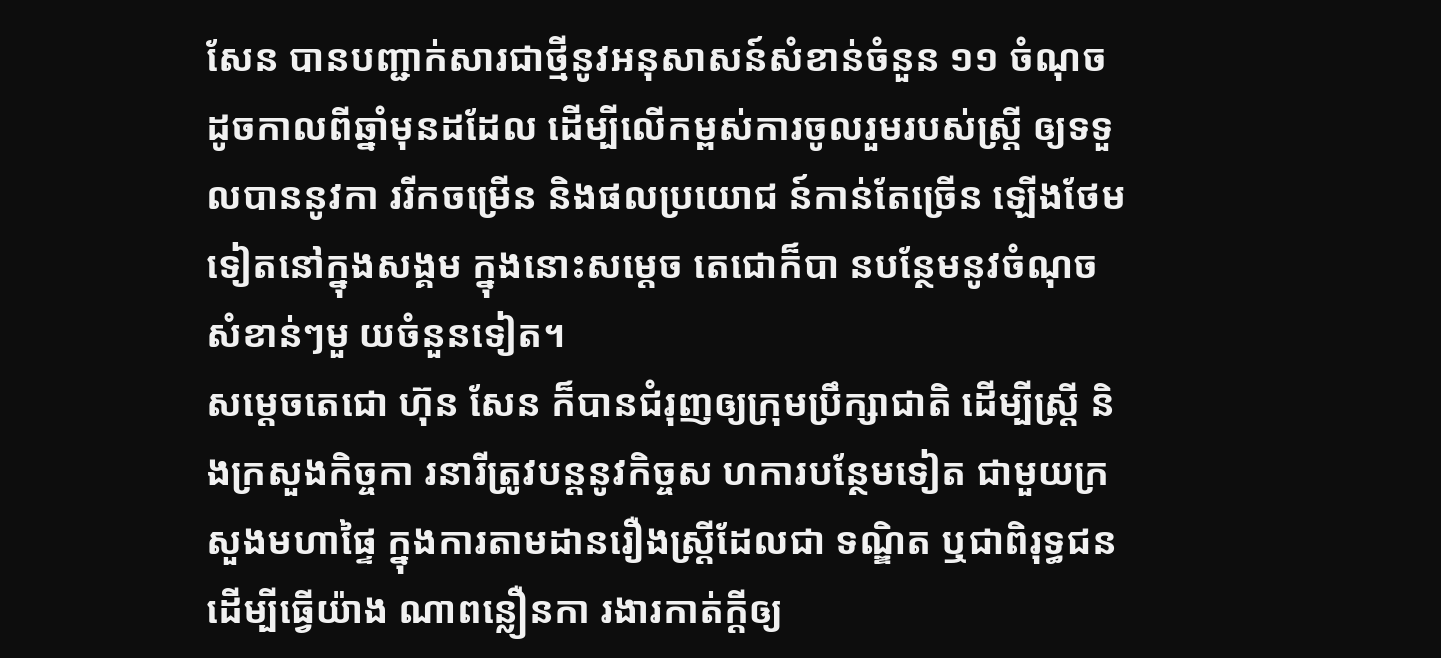សែន បានបញ្ជាក់សារជាថ្មីនូវអនុសាសន៍សំខាន់ចំនួន ១១ ចំណុចដូចកាលពីឆ្នាំមុនដដែល ដើម្បីលើកម្ពស់ការចូលរួមរបស់ស្រ្តី ឲ្យទទួលបាននូវកា ររីកចម្រើន និងផលប្រយោជ ន៍កាន់តែច្រើន ឡើងថែមទៀតនៅក្នុងសង្គម ក្នុងនោះសម្តេច តេជោក៏បា នបន្ថែមនូវចំណុចសំខាន់ៗមួ យចំនួនទៀត។
សម្តេចតេជោ ហ៊ុន សែន ក៏បានជំរុញឲ្យក្រុមប្រឹក្សាជាតិ ដើម្បីស្ត្រី និងក្រសួងកិច្ចកា រនារីត្រូវបន្តនូវកិច្ចស ហការបន្ថែមទៀត ជាមួយក្រសួងមហាផ្ទៃ ក្នុងការតាមដានរឿងស្ត្រីដែលជា ទណ្ឌិត ឬជាពិរុទ្ធជន ដើម្បីធ្វើយ៉ាង ណាពន្លឿនកា រងារកាត់ក្តីឲ្យ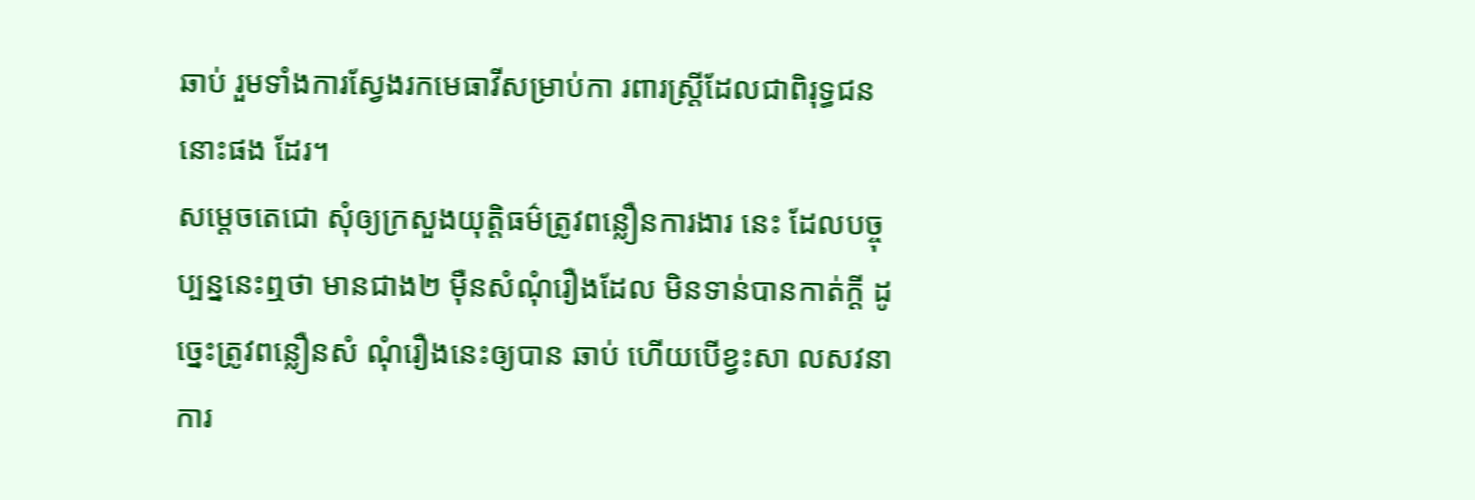ឆាប់ រួមទាំងការស្វែងរកមេធាវីសម្រាប់កា រពារស្ត្រីដែលជាពិរុទ្ធជន នោះផង ដែរ។
សម្តេចតេជោ សុំឲ្យក្រសួងយុត្តិធម៌ត្រូវពន្លឿនការងារ នេះ ដែលបច្ចុប្បន្ននេះឮថា មានជាង២ ម៉ឺនសំណុំរឿងដែល មិនទាន់បានកាត់ក្តី ដូច្នេះត្រូវពន្លឿនសំ ណុំរឿងនេះឲ្យបាន ឆាប់ ហើយបើខ្វះសា លសវនា ការ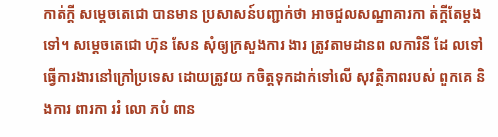កាត់ក្តី សម្តេចតេជោ បានមាន ប្រសាសន៍បញ្ជាក់ថា អាចជួលសណ្ឋាគារកា ត់ក្តីតែម្តងទៅ។ សម្តេចតេជោ ហ៊ុន សែន សុំឲ្យក្រសួងការ ងារ ត្រូវតាមដានព លការិនី ដែ លទៅធ្វើការងារនៅក្រៅប្រទេស ដោយត្រូវយ កចិត្តទុកដាក់ទៅលើ សុវត្ថិភាពរបស់ ពួកគេ និងការ ពារកា ររំ លោ ភបំ ពាន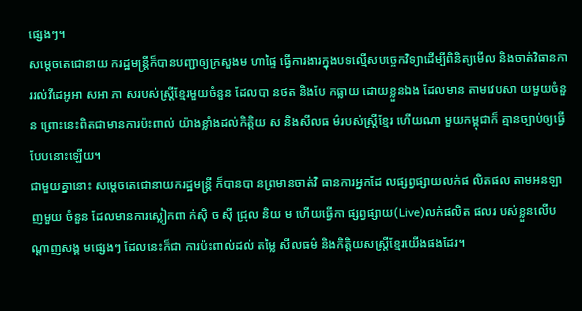ផ្សេងៗ។
សម្តេចតេជោនាយ ករដ្ឋមន្ត្រីក៏បានបញ្ជាឲ្យក្រសួងម ហាផ្ទៃ ធ្វើការងារក្នុងបទល្មើសបច្ចេកវិទ្យាដើម្បីពិនិត្យមើល និងចាត់វិធានការរល់វីដេអូអា សអា ភា សរបស់ស្ត្រីខ្មែរមួយចំនួន ដែលបា នថត និងបែ កធ្លាយ ដោយខ្លួនឯង ដែលមាន តាមវេបសា យមួយចំនួន ព្រោះនេះពិតជាមានការប៉ះពាល់ យ៉ាងខ្លាំងដល់កិត្តិយ ស និងសីលធ ម៌របស់ស្ត្រីខ្មែរ ហើយណា មួយកម្ពុជាក៏ គ្មានច្បាប់ឲ្យធ្វើបែបនោះឡើយ។
ជាមួយគ្នានោះ សម្តេចតេជោនាយករដ្ឋមន្ត្រី ក៏បានបា នព្រមានចាត់វិ ធានការអ្នកដែ លផ្សព្វផ្សាយលក់ផ លិតផល តាមអនឡាញមួយ ចំនួន ដែលមានការស្លៀកពា ក់ស៊ិ ច ស៊ី ជ្រុល និយ ម ហើយធ្វើកា ផ្សព្វផ្សាយ(Live)លក់ផលិត ផលរ បស់ខ្លួនលើបណ្តាញសង្គ មផ្សេងៗ ដែលនេះក៏ជា ការប៉ះពាល់ដល់ តម្លៃ សីលធម៌ និងកិត្តិយសស្ត្រីខ្មែរយើងផងដែរ។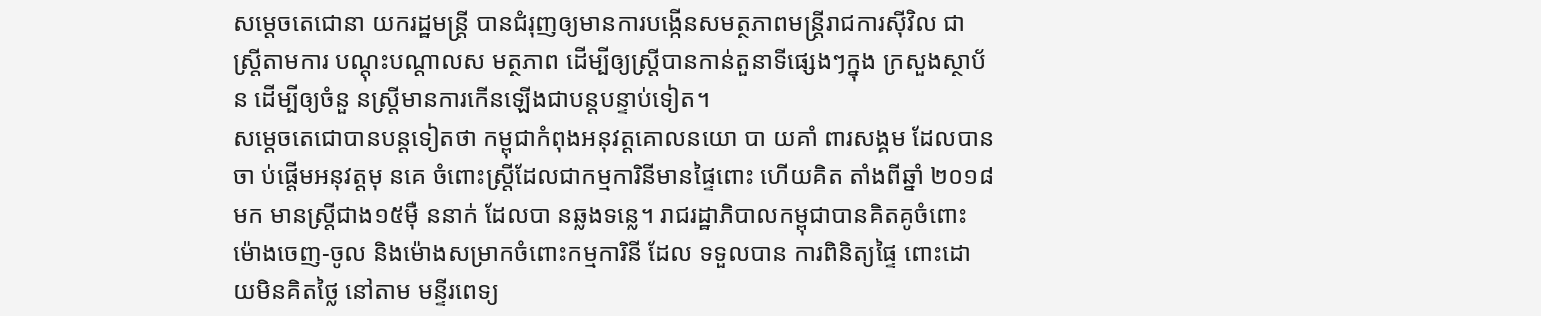សម្តេចតេជោនា យករដ្ឋមន្ត្រី បានជំរុញឲ្យមានការបង្កើនសមត្ថភាពមន្ត្រីរាជការស៊ីវិល ជាស្ត្រីតាមការ បណ្តុះបណ្តាលស មត្ថភាព ដើម្បីឲ្យស្ត្រីបានកាន់តួនាទីផ្សេងៗក្នុង ក្រសួងស្ថាប័ន ដើម្បីឲ្យចំនួ នស្ត្រីមានការកើនឡើងជាបន្តបន្ទាប់ទៀត។
សម្តេចតេជោបានបន្តទៀតថា កម្ពុជាកំពុងអនុវត្តគោលនយោ បា យគាំ ពារសង្គម ដែលបានចា ប់ផ្តើមអនុវត្តមុ នគេ ចំពោះស្ត្រីដែលជាកម្មការិនីមានផ្ទៃពោះ ហើយគិត តាំងពីឆ្នាំ ២០១៨មក មានស្ត្រីជាង១៥ម៉ឺ ននាក់ ដែលបា នឆ្លងទន្លេ។ រាជរដ្ឋាភិបាលកម្ពុជាបានគិតគូចំពោះ ម៉ោងចេញ-ចូល និងម៉ោងសម្រាកចំពោះកម្មការិនី ដែល ទទួលបាន ការពិនិត្យផ្ទៃ ពោះដោយមិនគិតថ្លៃ នៅតាម មន្ទីរពេទ្យ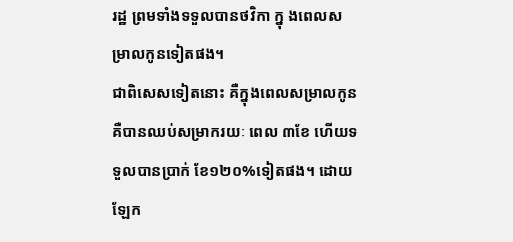រដ្ឋ ព្រមទាំងទទួលបានថវិកា ក្នុ ងពេលសម្រាលកូនទៀតផង។
ជាពិសេសទៀតនោះ គឺក្នុងពេលសម្រាលកូន គឺបានឈប់សម្រាករយៈ ពេល ៣ខែ ហើយទទួលបានប្រាក់ ខែ១២០%ទៀតផង។ ដោយឡែក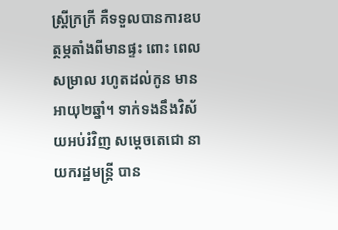ស្ត្រីក្រក្រី គឺទទួលបានការឧបត្ថម្ភតាំងពីមានផ្ទះ ពោះ ពេលសម្រាល រហូតដល់កូន មាន អាយុ២ឆ្នាំ។ ទាក់ទងនឹងវិស័យអប់រំវិញ សម្តេចតេជោ នាយករដ្ឋមន្ត្រី បាន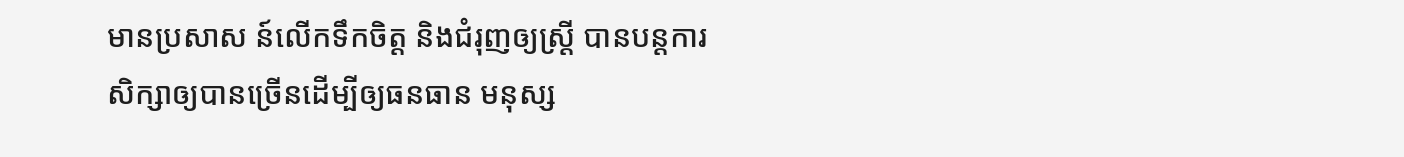មានប្រសាស ន៍លើកទឹកចិត្ត និងជំរុញឲ្យស្ត្រី បានបន្តការ សិក្សាឲ្យបានច្រើនដើម្បីឲ្យធនធាន មនុស្ស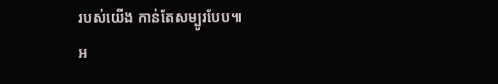របស់យើង កាន់តែសម្បូរបែប៕
អ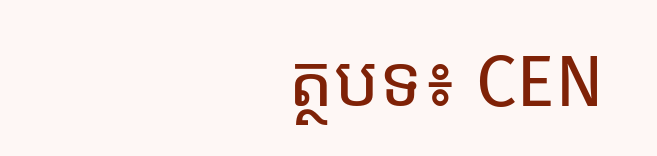ត្ថបទ៖ CEN